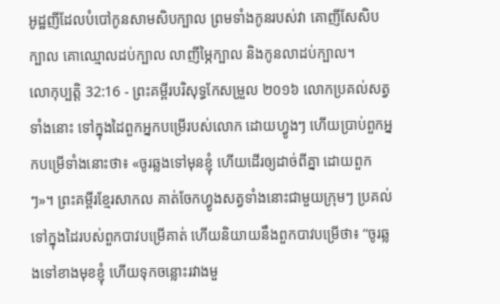អូដ្ឋញីដែលបំបៅកូនសាមសិបក្បាល ព្រមទាំងកូនរបស់វា គោញីសែសិបក្បាល គោឈ្មោលដប់ក្បាល លាញីម្ភៃក្បាល និងកូនលាដប់ក្បាល។
លោកុប្បត្តិ 32:16 - ព្រះគម្ពីរបរិសុទ្ធកែសម្រួល ២០១៦ លោកប្រគល់សត្វទាំងនោះ ទៅក្នុងដៃពួកអ្នកបម្រើរបស់លោក ដោយហ្វូងៗ ហើយប្រាប់ពួកអ្នកបម្រើទាំងនោះថា៖ «ចូរឆ្លងទៅមុនខ្ញុំ ហើយដើរឲ្យដាច់ពីគ្នា ដោយពួកៗ»។ ព្រះគម្ពីរខ្មែរសាកល គាត់ចែកហ្វូងសត្វទាំងនោះជាមួយក្រុមៗ ប្រគល់ទៅក្នុងដៃរបស់ពួកបាវបម្រើគាត់ ហើយនិយាយនឹងពួកបាវបម្រើថា៖ “ចូរឆ្លងទៅខាងមុខខ្ញុំ ហើយទុកចន្លោះរវាងមួ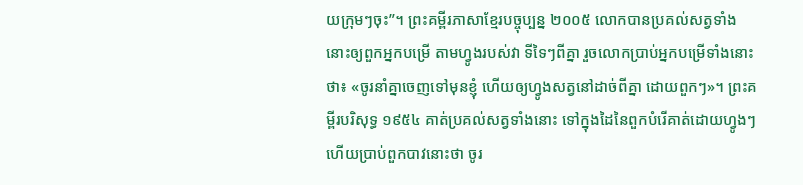យក្រុមៗចុះ”។ ព្រះគម្ពីរភាសាខ្មែរបច្ចុប្បន្ន ២០០៥ លោកបានប្រគល់សត្វទាំងនោះឲ្យពួកអ្នកបម្រើ តាមហ្វូងរបស់វា ទីទៃៗពីគ្នា រួចលោកប្រាប់អ្នកបម្រើទាំងនោះថា៖ «ចូរនាំគ្នាចេញទៅមុនខ្ញុំ ហើយឲ្យហ្វូងសត្វនៅដាច់ពីគ្នា ដោយពួកៗ»។ ព្រះគម្ពីរបរិសុទ្ធ ១៩៥៤ គាត់ប្រគល់សត្វទាំងនោះ ទៅក្នុងដៃនៃពួកបំរើគាត់ដោយហ្វូងៗ ហើយប្រាប់ពួកបាវនោះថា ចូរ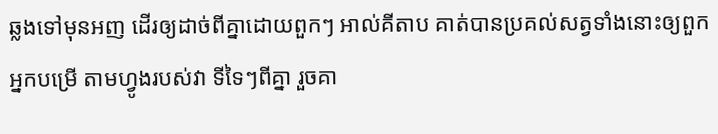ឆ្លងទៅមុនអញ ដើរឲ្យដាច់ពីគ្នាដោយពួកៗ អាល់គីតាប គាត់បានប្រគល់សត្វទាំងនោះឲ្យពួកអ្នកបម្រើ តាមហ្វូងរបស់វា ទីទៃៗពីគ្នា រួចគា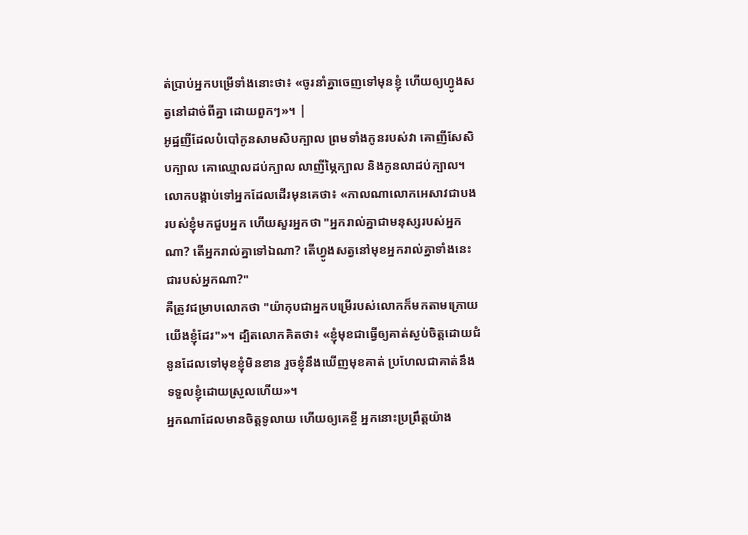ត់ប្រាប់អ្នកបម្រើទាំងនោះថា៖ «ចូរនាំគ្នាចេញទៅមុនខ្ញុំ ហើយឲ្យហ្វូងសត្វនៅដាច់ពីគ្នា ដោយពួកៗ»។ |
អូដ្ឋញីដែលបំបៅកូនសាមសិបក្បាល ព្រមទាំងកូនរបស់វា គោញីសែសិបក្បាល គោឈ្មោលដប់ក្បាល លាញីម្ភៃក្បាល និងកូនលាដប់ក្បាល។
លោកបង្គាប់ទៅអ្នកដែលដើរមុនគេថា៖ «កាលណាលោកអេសាវជាបងរបស់ខ្ញុំមកជួបអ្នក ហើយសួរអ្នកថា "អ្នករាល់គ្នាជាមនុស្សរបស់អ្នកណា? តើអ្នករាល់គ្នាទៅឯណា? តើហ្វូងសត្វនៅមុខអ្នករាល់គ្នាទាំងនេះជារបស់អ្នកណា?"
គឺត្រូវជម្រាបលោកថា "យ៉ាកុបជាអ្នកបម្រើរបស់លោកក៏មកតាមក្រោយយើងខ្ញុំដែរ"»។ ដ្បិតលោកគិតថា៖ «ខ្ញុំមុខជាធ្វើឲ្យគាត់ស្ងប់ចិត្តដោយជំនូនដែលទៅមុខខ្ញុំមិនខាន រួចខ្ញុំនឹងឃើញមុខគាត់ ប្រហែលជាគាត់នឹងទទួលខ្ញុំដោយស្រួលហើយ»។
អ្នកណាដែលមានចិត្តទូលាយ ហើយឲ្យគេខ្ចី អ្នកនោះប្រព្រឹត្តយ៉ាង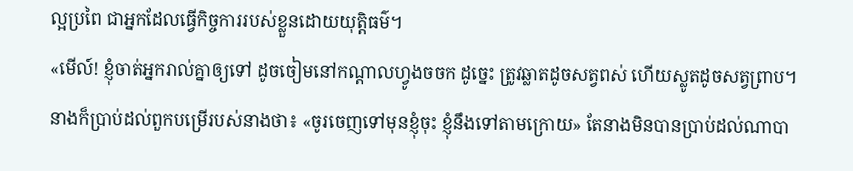ល្អប្រពៃ ជាអ្នកដែលធ្វើកិច្ចការរបស់ខ្លួនដោយយុត្តិធម៌។
«មើល៍! ខ្ញុំចាត់អ្នករាល់គ្នាឲ្យទៅ ដូចចៀមនៅកណ្តាលហ្វូងចចក ដូច្នេះ ត្រូវឆ្លាតដូចសត្វពស់ ហើយស្លូតដូចសត្វព្រាប។
នាងក៏ប្រាប់ដល់ពួកបម្រើរបស់នាងថា៖ «ចូរចេញទៅមុនខ្ញុំចុះ ខ្ញុំនឹងទៅតាមក្រោយ» តែនាងមិនបានប្រាប់ដល់ណាបា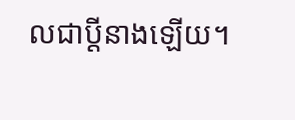លជាប្តីនាងឡើយ។